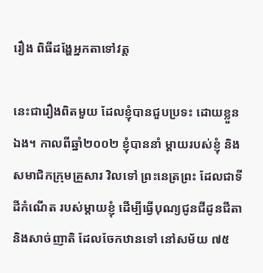រឿង ពិធីដង្ហែអ្នកតាទៅវត្ត

នេះជារឿងពិតមួយ ដែលខ្ញុំបានជួបប្រទះ ដោយខ្លួនឯង។ កាលពីឆ្នាំ២០០២ ខ្ញុំបាននាំ ម្តាយរបស់ខ្ញុំ និងសមាជិកក្រុមគ្រួសារ វិលទៅ ព្រះនេត្រព្រះ ដែលជាទីដីកំណើត របស់ម្តាយខ្ញុំ ដើម្បីធ្វើបុណ្យជូនជីដូនជីតា និងសាច់ញាតិ ដែលចែកឋានទៅ នៅសម័យ ៧៥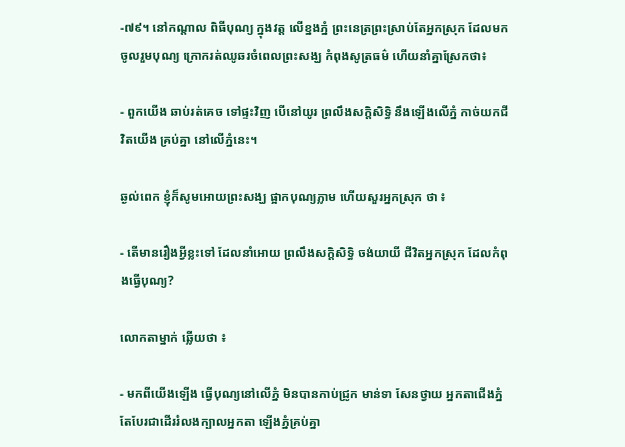-៧៩។ នៅកណ្តាល ពិធីបុណ្យ ក្នុងវត្ត លើខ្នងភ្នំ ព្រះនេត្រព្រះស្រាប់តែអ្នកស្រុក ដែលមកចូលរួមបុណ្យ ក្រោករត់ឈូឆរចំពេលព្រះសង្ឃ កំពុងសូត្រធម៌ ហើយនាំគ្នាស្រែកថា៖

- ពួកយើង ឆាប់រត់គេច ទៅផ្ទះវិញ បើនៅយូរ ព្រលឹងសក្តិសិទ្ធិ នឹងឡើងលើភ្នំ កាច់យកជីវិតយើង គ្រប់គ្នា នៅលើភ្នំនេះ។

ឆ្ងល់ពេក ខ្ញុំក៏សូមអោយព្រះសង្ឃ ផ្អាកបុណ្យភ្លាម ហើយសួរអ្នកស្រុក ថា ៖

- តើមានរឿងអ្វីខ្លះទៅ ដែលនាំអោយ ព្រលឹងសក្តិសិទ្ធិ ចង់យាយី ជីវិតអ្នកស្រុក ដែលកំពុងធ្វើបុណ្យ?

លោកតាម្នាក់ ឆ្លើយថា ៖

- មកពីយើងឡើង ធ្វើបុណ្យនៅលើភ្នំ មិនបានកាប់ជ្រូក មាន់ទា សែនថ្វាយ អ្នកតាជើងភ្នំ តែបែរជាដើររំលងក្បាលអ្នកតា ឡើងភ្នំគ្រប់គ្នា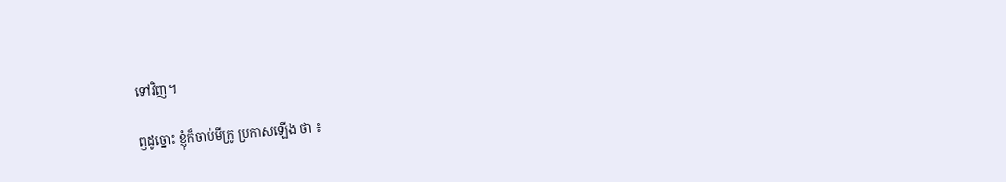ទៅវិញ។

ឭដូច្នោះ ខ្ញុំក៏ចាប់មីក្រូ ប្រកាសឡើង ថា ៖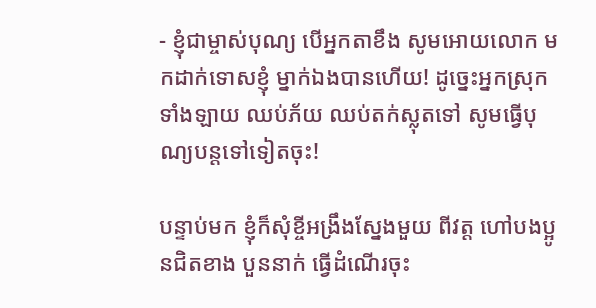- ខ្ញុំជាម្ចាស់បុណ្យ បើអ្នកតាខឹង សូមអោយលោក មកដាក់ទោសខ្ញុំ ម្នាក់ឯងបានហើយ! ដូច្នេះអ្នកស្រុក ទាំងឡាយ ឈប់ភ័យ ឈប់តក់ស្លុតទៅ សូមធ្វើបុណ្យបន្តទៅទៀតចុះ!

បន្ទាប់មក ខ្ញុំក៏សុំខ្ចីអង្រឹងស្នែងមួយ ពីវត្ត ហៅបងប្អូនជិតខាង បួននាក់ ធ្វើដំណើរចុះ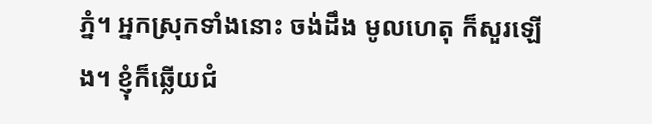ភ្នំ។ អ្នកស្រុកទាំងនោះ ចង់ដឹង មូលហេតុ ក៏សួរឡើង។ ខ្ញុំក៏ឆ្លើយជំ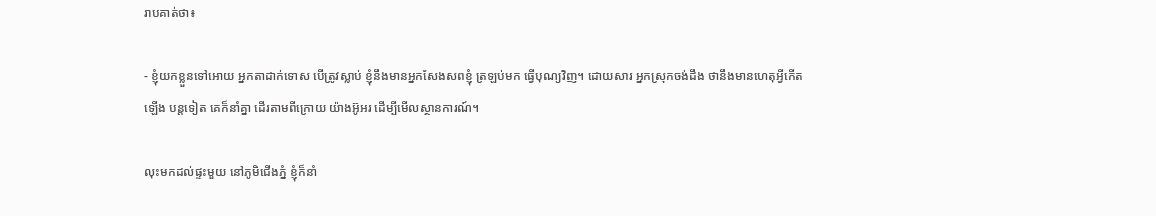រាបគាត់ថា៖

- ខ្ញុំយកខ្លួនទៅអោយ អ្នកតាដាក់ទោស បើត្រូវស្លាប់ ខ្ញុំនឹងមានអ្នកសែងសពខ្ញុំ ត្រឡប់មក ធ្វើបុណ្យវិញ។ ដោយសារ អ្នកស្រុកចង់ដឹង ថានឹងមានហេតុអ្វីកើតឡើង បន្តទៀត គេក៏នាំគ្នា ដើរតាមពីក្រោយ យ៉ាងអ៊ូអរ ដើម្បីមើលស្ថានការណ៍។

លុះមកដល់ផ្ទះមួយ នៅភូមិជើងភ្នំ ខ្ញុំក៏នាំ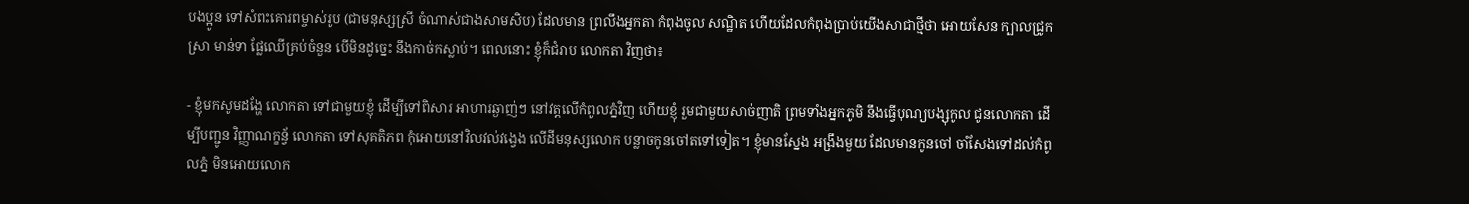បងប្អូន ទៅសំពះគោរពម្ចាស់រូប (ជាមនុស្សស្រី ចំណាស់ជាងសាមសិប) ដែលមាន ព្រលឹងអ្នកតា កំពុងចូល សណ្ឋិត ហើយដែលកំពុងប្រាប់យើងសាជាថ្មីថា អោយសែន ក្បាលជ្រូក ស្រា មាន់ទា ផ្លែឈើគ្រប់ចំនួន បើមិនដូច្នេះ នឹងកាច់កស្លាប់។ ពេលនោះ ខ្ញុំក៏ជំរាប លោកតា វិញថា៖

- ខ្ញុំមកសូមដង្ហែ លោកតា ទៅជាមួយខ្ញុំ ដើម្បីទៅពិសារ អាហារឆ្ងាញ់ៗ នៅវត្តលើកំពូលភ្នំវិញ ហើយខ្ញុំ រួមជាមួយសាច់ញាតិ ព្រមទាំងអ្នកភូមិ នឹងធ្វើបុណ្យបង្សុកូល ជូនលោកតា ដើម្បីបញ្ជូន វិញ្ញាណក្ខន្វ័ លោកតា ទៅសុគតិភព កុំអោយនៅវិលវល់វង្វេង លើដីមនុស្សលោក បន្លាចកូនចៅតទៅទៀត។ ខ្ញុំមានស្នែង អង្រឹងមួយ ដែលមានកូនចៅ ចាំសែងទៅដល់កំពូលភ្នំ មិនអោយលោក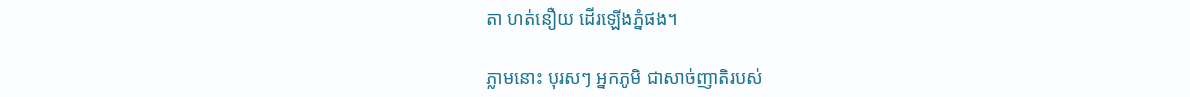តា ហត់នឿយ ដើរឡើងភ្នំផង។

ភ្លាមនោះ បុរសៗ អ្នកភូមិ ជាសាច់ញាតិរបស់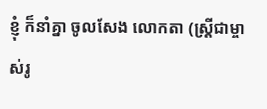ខ្ញុំ ក៏នាំគ្នា ចូលសែង លោកតា (ស្ត្រីជាម្ចាស់រូ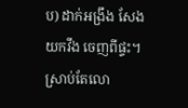ប) ដាក់អង្រឹង សែងយកវឹង ចេញពីផ្ទះ។ ស្រាប់តែលោ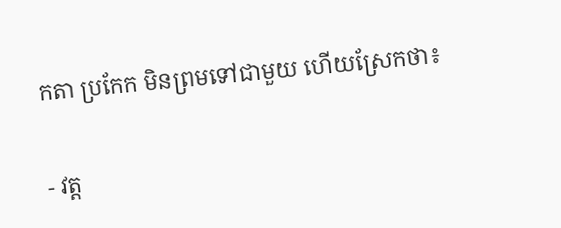កតា ប្រកែក មិនព្រមទៅជាមួយ ហើយស្រែកថា៖

- វត្ត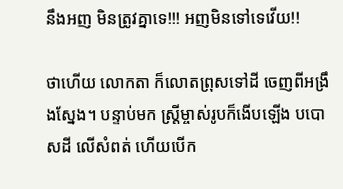នឹងអញ មិនត្រូវគ្នាទេ!!! អញមិនទៅទេវើយ!!

ថាហើយ លោកតា ក៏លោតព្រុសទៅដី ចេញពីអង្រឹងស្នែង។ បន្ទាប់មក ស្រ្តីម្ចាស់រូបក៏ងើបឡើង បបោសដី លើសំពត់ ហើយបើក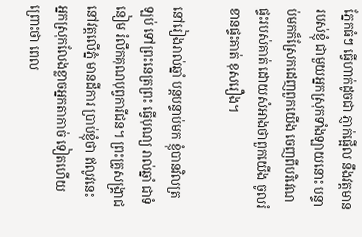ភ្នែកធំៗ ធ្វើហាក់ដូចជា ភ្ញាក់ផ្អើល នឹងវត្តមានរបស់ខ្ញុំ ជាមួយអ្នកស្រុកទាំងឡាយនោះ បន្ទាប់មកក៏ស្រែកដេញពួកយើង ចេញពីបរិវេណផ្ទះរបស់គាត់ ដោយសំអាងថាពួកយើង ចូលរំខានផ្ទះគាត់ ខុសរឿង។

នៅរៀងរាល់ឆ្នាំ បន្តបន្ទាប់មក ខ្ញុំបានវិលត្រឡប់ ទៅព្រះនេត្រព្រះ ធ្វើបុណ្យ រាល់ឆ្នាំ ជាទំនៀម រំលឹកគុណបុព្វការីជន។ ព្រះគ្រូសង្គ្រាជនៅវត្តលើភ្នំ មានដីការ ប្រាប់ខ្ញុំថា ឥលូវនេះ អ្នកស្រុកលែងខ្លាចអ្នកតាកាច់ ទៀតហើយ ព្រោះថា ពេល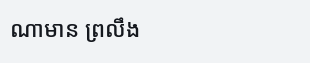ណាមាន ព្រលឹង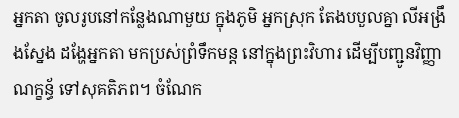អ្នកតា ចូលរូបនៅកន្លែងណាមួយ ក្នុងភូមិ អ្នកស្រុក តែងបបួលគ្នា លីអង្រឹងស្នែង ដង្ហែអ្នកតា មកប្រស់ព្រំទឹកមន្ត នៅក្នុងព្រះវិហារ ដើម្បីបញ្ជូនវិញ្ញាណក្ខន្ធ័ ទៅសុគតិភព។ ចំណែក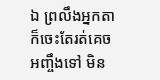ឯ ព្រលឹងអ្នកតា ក៏ចេះតែរត់គេច អញ្ចឹងទៅ មិន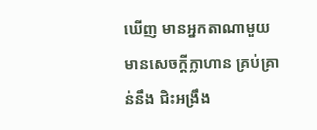ឃើញ មានអ្នកតាណាមួយ មានសេចក្តីក្លាហាន គ្រប់គ្រាន់នឹង ជិះអង្រឹង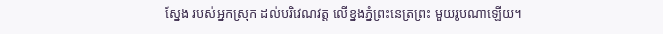ស្នែង របស់អ្នកស្រុក ដល់បរិវេណវត្ត លើខ្នងភ្នំព្រះនេត្រព្រះ មួយរូបណាឡើយ។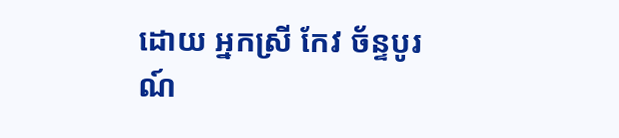ដោយ អ្នកស្រី កែវ ច័ន្ទបូរណ៍